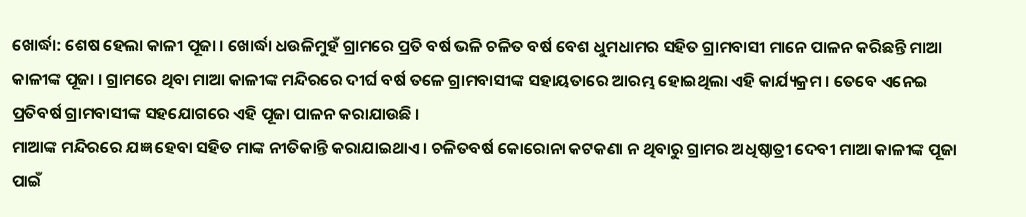ଖୋର୍ଦ୍ଧା: ଶେଷ ହେଲା କାଳୀ ପୂଜା । ଖୋର୍ଦ୍ଧା ଧଉଳିମୁହଁ ଗ୍ରାମରେ ପ୍ରତି ବର୍ଷ ଭଳି ଚଳିତ ବର୍ଷ ବେଶ ଧୁମଧାମର ସହିତ ଗ୍ରାମବାସୀ ମାନେ ପାଳନ କରିଛନ୍ତି ମାଆ କାଳୀଙ୍କ ପୂଜା । ଗ୍ରାମରେ ଥିବା ମାଆ କାଳୀଙ୍କ ମନ୍ଦିରରେ ଦୀର୍ଘ ବର୍ଷ ତଳେ ଗ୍ରାମବାସୀଙ୍କ ସହାୟତାରେ ଆରମ୍ଭ ହୋଇଥିଲା ଏହି କାର୍ଯ୍ୟକ୍ରମ । ତେବେ ଏନେଇ ପ୍ରତିବର୍ଷ ଗ୍ରାମବାସୀଙ୍କ ସହଯୋଗରେ ଏହି ପୂଜା ପାଳନ କରାଯାଉଛି ।
ମାଆଙ୍କ ମନ୍ଦିରରେ ଯଜ୍ଞ ହେବା ସହିତ ମାଙ୍କ ନୀତିକାନ୍ତି କରାଯାଇଥାଏ । ଚଳିତବର୍ଷ କୋରୋନା କଟକଣା ନ ଥିବାରୁ ଗ୍ରାମର ଅଧିଷ୍ଠାତ୍ରୀ ଦେବୀ ମାଆ କାଳୀଙ୍କ ପୂଜା ପାଇଁ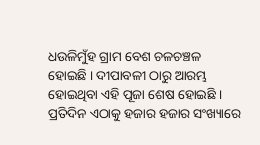ଧଉଳିମୁଁହ ଗ୍ରାମ ବେଶ ଚଳଚଞ୍ଚଳ ହୋଇଛି । ଦୀପାବଳୀ ଠାରୁ ଆରମ୍ଭ ହୋଇଥିବା ଏହି ପୂଜା ଶେଷ ହୋଇଛି । ପ୍ରତିଦିନ ଏଠାକୁ ହଜାର ହଜାର ସଂଖ୍ୟାରେ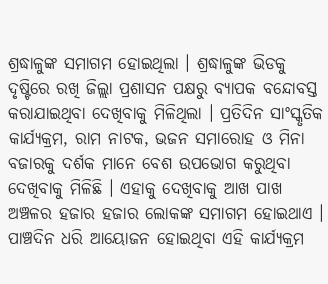ଶ୍ରଦ୍ଧାଳୁଙ୍କ ସମାଗମ ହୋଇଥିଲା । ଶ୍ରଦ୍ଧାଳୁଙ୍କ ଭିଡକୁ ଦୃଷ୍ଟିରେ ରଖି ଜିଲ୍ଲା ପ୍ରଶାସନ ପକ୍ଷରୁ ବ୍ୟାପକ ବନ୍ଦୋବସ୍ତ କରାଯାଇଥିବା ଦେଖିବାକୁ ମିଳିଥିଲା । ପ୍ରତିଦିନ ସାଂସ୍କୃତିକ କାର୍ଯ୍ୟକ୍ରମ, ରାମ ନାଟକ, ଭଜନ ସମାରୋହ ଓ ମିନା ବଜାରକୁ ଦର୍ଶକ ମାନେ ବେଶ ଉପଭୋଗ କରୁଥିବା ଦେଖିବାକୁ ମିଳିଛି । ଏହାକୁ ଦେଖିବାକୁ ଆଖ ପାଖ ଅଞ୍ଚଳର ହଜାର ହଜାର ଲୋକଙ୍କ ସମାଗମ ହୋଇଥାଏ । ପାଞ୍ଚଦିନ ଧରି ଆୟୋଜନ ହୋଇଥିବା ଏହି କାର୍ଯ୍ୟକ୍ରମ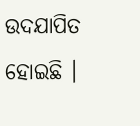ଉଦଯାପିତ ହୋଇଛି ।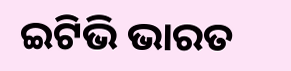ଇଟିଭି ଭାରତ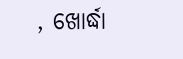, ଖୋର୍ଦ୍ଧା